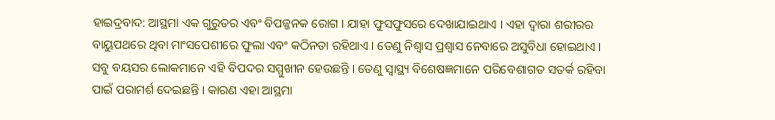ହାଇଦ୍ରବାଦ: ଆସ୍ଥମା ଏକ ଗୁରୁତର ଏବଂ ବିପଜ୍ଜନକ ରୋଗ । ଯାହା ଫୁସଫୁସରେ ଦେଖାଯାଇଥାଏ । ଏହା ଦ୍ବାରା ଶରୀରର ବାୟୁପଥରେ ଥିବା ମାଂସପେଶୀରେ ଫୁଲା ଏବଂ କଠିନତା ରହିଥାଏ । ତେଣୁ ନିଶ୍ବାସ ପ୍ରଶ୍ବାସ ନେବାରେ ଅସୁବିଧା ହୋଇଥାଏ । ସବୁ ବୟସର ଲୋକମାନେ ଏହି ବିପଦର ସମ୍ମୁଖୀନ ହେଉଛନ୍ତି । ତେଣୁ ସ୍ବାସ୍ଥ୍ୟ ବିଶେଷଜ୍ଞମାନେ ପରିବେଶାଗତ ସତର୍କ ରହିବା ପାଇଁ ପରାମର୍ଶ ଦେଇଛନ୍ତି । କାରଣ ଏହା ଆସ୍ଥମା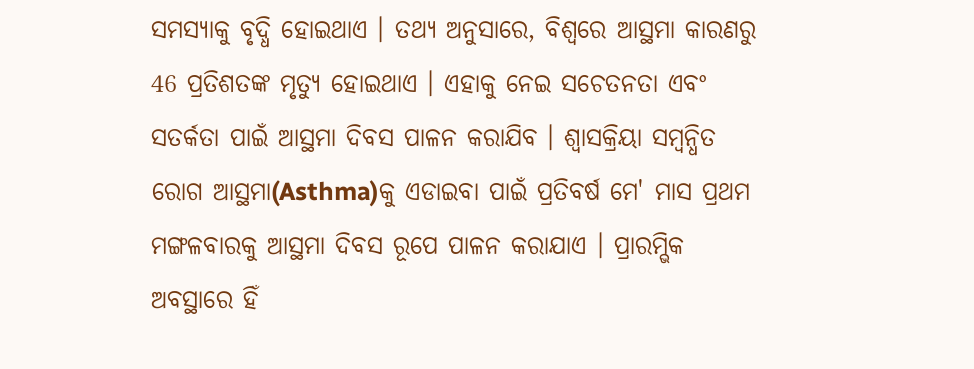ସମସ୍ୟାକୁ ବୃଦ୍ଧି ହୋଇଥାଏ । ତଥ୍ୟ ଅନୁସାରେ, ବିଶ୍ବରେ ଆସ୍ଥମା କାରଣରୁ 46 ପ୍ରତିଶତଙ୍କ ମୃତ୍ୟୁ ହୋଇଥାଏ । ଏହାକୁ ନେଇ ସଚେତନତା ଏବଂ ସତର୍କତା ପାଇଁ ଆସ୍ଥମା ଦିବସ ପାଳନ କରାଯିବ । ଶ୍ବାସକ୍ରିୟା ସମ୍ବନ୍ଧିତ ରୋଗ ଆସ୍ଥମା(Asthma)କୁ ଏଡାଇବା ପାଇଁ ପ୍ରତିବର୍ଷ ମେ' ମାସ ପ୍ରଥମ ମଙ୍ଗଳବାରକୁ ଆସ୍ଥମା ଦିବସ ରୂପେ ପାଳନ କରାଯାଏ । ପ୍ରାରମ୍ଭିକ ଅବସ୍ଥାରେ ହିଁ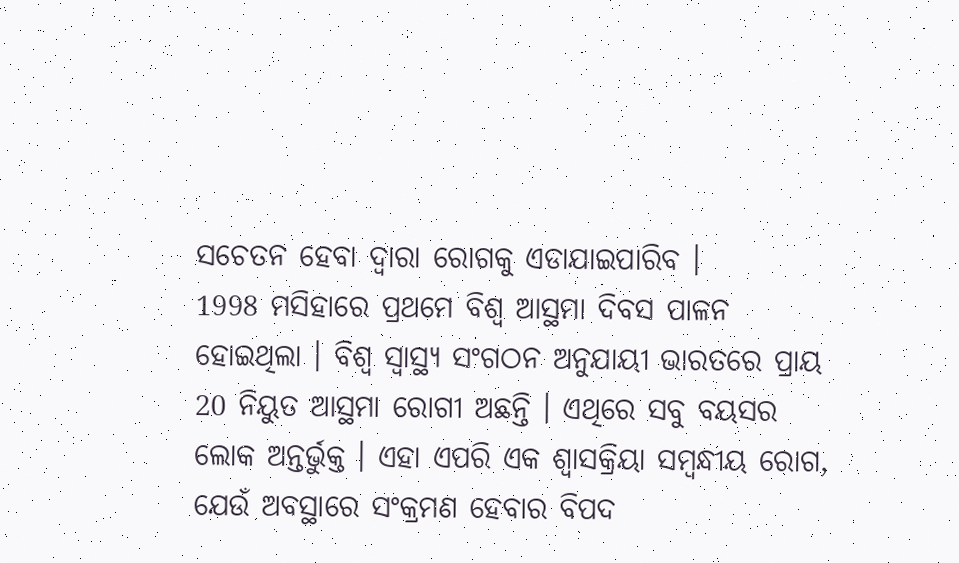ସଚେତନ ହେବା ଦ୍ବାରା ରୋଗକୁ ଏଡାଯାଇପାରିବ ।
1998 ମସିହାରେ ପ୍ରଥମେ ବିଶ୍ବ ଆସ୍ଥମା ଦିବସ ପାଳନ ହୋଇଥିଲା । ବିଶ୍ୱ ସ୍ୱାସ୍ଥ୍ୟ ସଂଗଠନ ଅନୁଯାୟୀ ଭାରତରେ ପ୍ରାୟ 20 ନିୟୁତ ଆସ୍ଥମା ରୋଗୀ ଅଛନ୍ତି । ଏଥିରେ ସବୁ ବୟସର ଲୋକ ଅନ୍ତର୍ଭୁକ୍ତ । ଏହା ଏପରି ଏକ ଶ୍ବାସକ୍ରିୟା ସମ୍ବନ୍ଧୀୟ ରୋଗ, ଯେଉଁ ଅବସ୍ଥାରେ ସଂକ୍ରମଣ ହେବାର ବିପଦ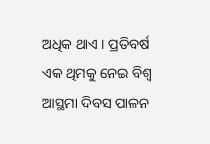ଅଧିକ ଥାଏ । ପ୍ରତିବର୍ଷ ଏକ ଥିମକୁ ନେଇ ବିଶ୍ବ ଆସ୍ଥମା ଦିବସ ପାଳନ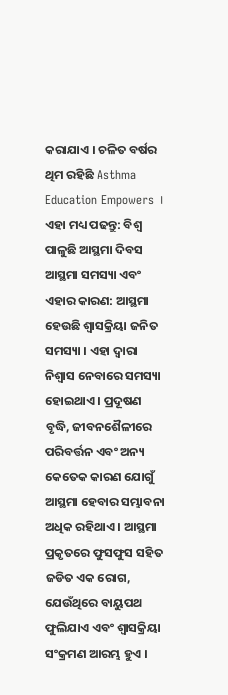କରାଯାଏ । ଚଳିତ ବର୍ଷର ଥିମ ରହିଛି Asthma Education Empowers ।
ଏହା ମଧ୍ୟ ପଢନ୍ତୁ: ବିଶ୍ବ ପାଳୁଛି ଆସ୍ଥମା ଦିବସ
ଆସ୍ଥମା ସମସ୍ୟା ଏବଂ ଏହାର କାରଣ: ଆସ୍ଥମା ହେଉଛି ଶ୍ବାସକ୍ରିୟା ଜନିତ ସମସ୍ୟା । ଏହା ଦ୍ବାରା ନିଶ୍ବାସ ନେବାରେ ସମସ୍ୟା ହୋଇଥାଏ । ପ୍ରଦୂଷଣ ବୃଦ୍ଧି, ଜୀବନଶୈଳୀରେ ପରିବର୍ତ୍ତନ ଏବଂ ଅନ୍ୟ କେତେକ କାରଣ ଯୋଗୁଁ ଆସ୍ଥମା ହେବାର ସମ୍ଭାବନା ଅଧିକ ରହିଥାଏ । ଆସ୍ଥମା ପ୍ରକୃତରେ ଫୁସଫୁସ ସହିତ ଜଡିତ ଏକ ରୋଗ, ଯେଉଁଥିରେ ବାୟୁପଥ ଫୁଲିଯାଏ ଏବଂ ଶ୍ୱାସକ୍ରିୟା ସଂକ୍ରମଣ ଆରମ୍ଭ ହୁଏ ।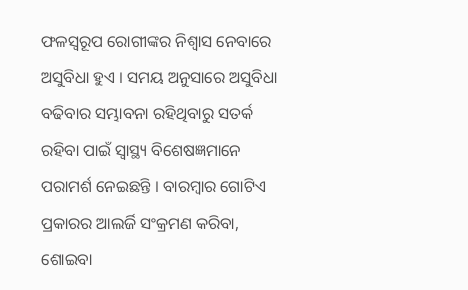ଫଳସ୍ୱରୂପ ରୋଗୀଙ୍କର ନିଶ୍ୱାସ ନେବାରେ ଅସୁବିଧା ହୁଏ । ସମୟ ଅନୁସାରେ ଅସୁବିଧା ବଢିବାର ସମ୍ଭାବନା ରହିଥିବାରୁ ସତର୍କ ରହିବା ପାଇଁ ସ୍ବାସ୍ଥ୍ୟ ବିଶେଷଜ୍ଞମାନେ ପରାମର୍ଶ ନେଇଛନ୍ତି । ବାରମ୍ବାର ଗୋଟିଏ ପ୍ରକାରର ଆଲର୍ଜି ସଂକ୍ରମଣ କରିବା, ଶୋଇବା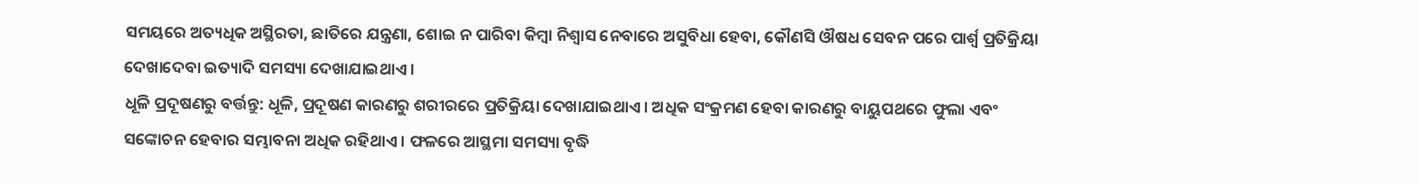ସମୟରେ ଅତ୍ୟଧିକ ଅସ୍ଥିରତା, ଛାତିରେ ଯନ୍ତ୍ରଣା, ଶୋଇ ନ ପାରିବା କିମ୍ବା ନିଶ୍ୱାସ ନେବାରେ ଅସୁବିଧା ହେବା, କୌଣସି ଔଷଧ ସେବନ ପରେ ପାର୍ଶ୍ବ ପ୍ରତିକ୍ରିୟା ଦେଖାଦେବା ଇତ୍ୟାଦି ସମସ୍ୟା ଦେଖାଯାଇଥାଏ ।
ଧୂଳି ପ୍ରଦୂଷଣରୁ ବର୍ତ୍ତନ୍ତୁ: ଧୂଳି, ପ୍ରଦୂଷଣ କାରଣରୁ ଶରୀରରେ ପ୍ରତିକ୍ରିୟା ଦେଖାଯାଇଥାଏ । ଅଧିକ ସଂକ୍ରମଣ ହେବା କାରଣରୁ ବାୟୁପଥରେ ଫୁଲା ଏବଂ ସଙ୍କୋଚନ ହେବାର ସମ୍ଭାବନା ଅଧିକ ରହିଥାଏ । ଫଳରେ ଆସ୍ଥମା ସମସ୍ୟା ବୃଦ୍ଧି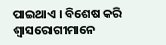ପାଇଥାଏ । ବିଶେଷ କରି ଶ୍ବାସରୋଗୀମାନେ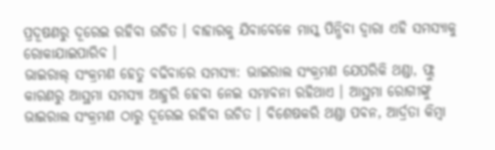ପ୍ରଦୂଷଣରୁ ଦୂରେଇ ରହିବା ଉଚିତ । ବାହାରକୁ ଯିବାବେଳେ ମାସ୍କ ପିନ୍ଧିବା ଦ୍ବାରା ଏହି ସମସ୍ୟାକୁ ରୋକାଯାଇପାରିବ ।
ଭାଇରାଲ୍ ସଂକ୍ରମଣ ହେତୁ ବଢିବାରେ ସମସ୍ୟା: ଭାଇରାଲ ସଂକ୍ରମଣ ଯେପରିକି ଥଣ୍ଡା, ଫ୍ଲୁ କାରଣରୁ ଆସ୍ଥମା ସମସ୍ୟା ଆହୁରି ହେବା ନେଇ ସମ୍ଭାବନା ରହିଥାଏ । ଆସ୍ଥମା ରୋଗୀଙ୍କୁ ଭାଇରାଲ ସଂକ୍ରମଣ ଠାରୁ ଦୂରେଇ ରହିବା ଉଚିତ । ବିଶେଷକରି ଥଣ୍ଡା ପବନ, ଆର୍ଦ୍ରତା କିମ୍ବା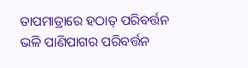ତାପମାତ୍ରାରେ ହଠାତ୍ ପରିବର୍ତ୍ତନ ଭଳି ପାଣିପାଗର ପରିବର୍ତ୍ତନ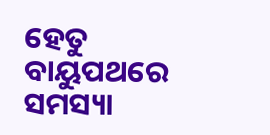ହେତୁ ବାୟୁପଥରେ ସମସ୍ୟା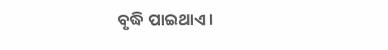ବୃଦ୍ଧି ପାଇଥାଏ ।